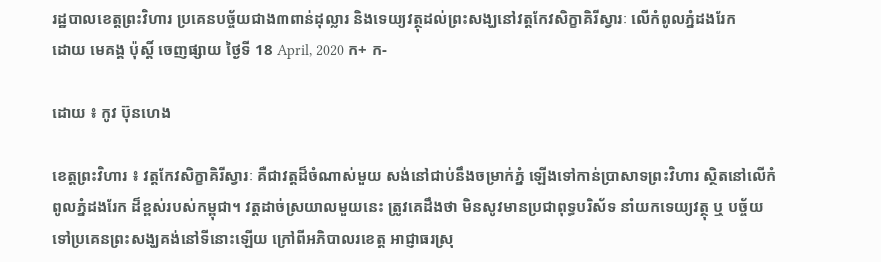រដ្ឋបាលខេត្តព្រះវិហារ ប្រគេនបច្ច័យជាង៣ពាន់ដុល្លារ និងទេយ្យវត្ថុដល់ព្រះសង្ឃនៅវត្តកែវសិក្ខាគិរីស្វារៈ លើកំពូលភ្នំដងរែក
ដោយ មេគង្គ ប៉ុស្តិ៍ ចេញផ្សាយ ថ្ងៃទី 18 April, 2020 ក+ ក-

ដោយ ៖ កូវ ប៊ុនហេង

ខេត្តព្រះវិហារ ៖ វត្តកែវសិក្ខាគិរីស្វារៈ គឺជាវត្តដ៏ចំណាស់មួយ សង់នៅជាប់នឹងចម្រាក់ភ្នំ ឡើងទៅកាន់ប្រាសាទព្រះវិហារ ស្ថិតនៅលើកំពូលភ្នំដងរែក ដ៏ខ្ពស់របស់កម្ពុជា។ វត្តដាច់ស្រយាលមួយនេះ ត្រូវគេដឹងថា មិនសូវមានប្រជាពុទ្ធបរិស័ទ នាំយកទេយ្យវត្ថុ ឬ បច្ច័យ ទៅប្រគេនព្រះសង្ឃគង់នៅទីនោះឡើយ ក្រៅពីអភិបាលរខេត្ត អាជ្ញាធរស្រុ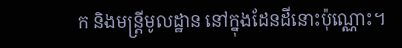ក និងមន្ត្រីមូលដ្ឋាន នៅក្នុងដែនដីនោះប៉ុណ្ណោះ។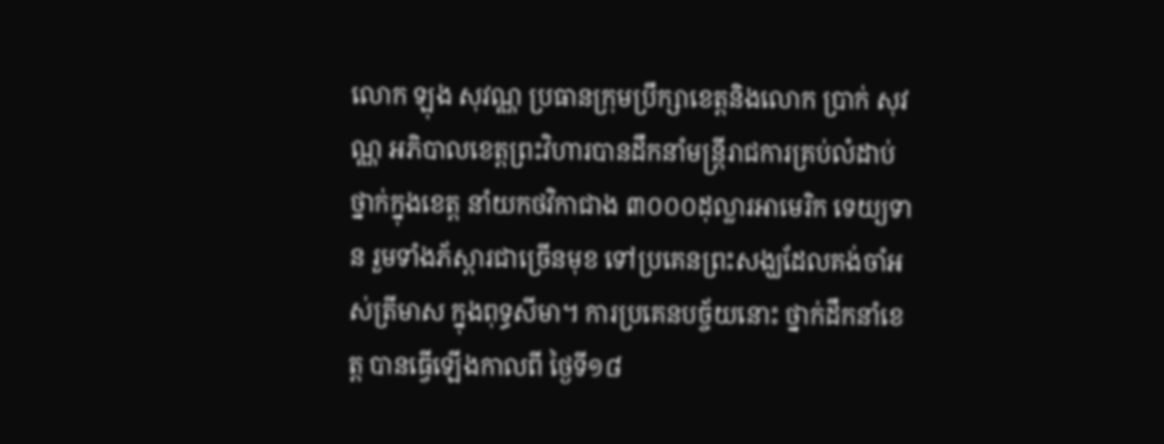លោក ឡុង សុវណ្ណ ប្រធានក្រុមប្រឹក្សាខេត្តនិងលោក ប្រាក់ សុវណ្ណ អភិបាលខេត្តព្រះវិហារបានដឹកនាំមន្ត្រីរាជការគ្រប់លំដាប់ថ្នាក់ក្នុងខេត្ត នាំយកថវិកាជាង ៣០០០ដុល្លារអាមេរិក ទេយ្យទាន រួមទាំងភ័ស្តារជាច្រើនមុខ ទៅប្រគេនព្រះសង្ឃដែលគង់ចាំអស់ត្រីមាស ក្នុងពុទ្ធសីមា។ ការប្រគេនបច្ច័យនោះ ថ្នាក់ដឹកនាំខេត្ត បានធ្វើឡើងកាលពី ថ្ងៃទី១៨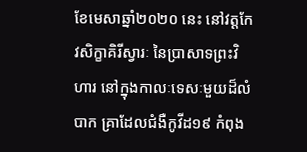ខែមេសាឆ្នាំ២០២០ នេះ នៅវត្តកែវសិក្ខាគិរីស្វារៈ នៃប្រាសាទព្រះវិហារ នៅក្នុងកាលៈទេសៈមួយដ៏លំបាក គ្រាដែលជំងឺកូវីដ១៩ កំពុង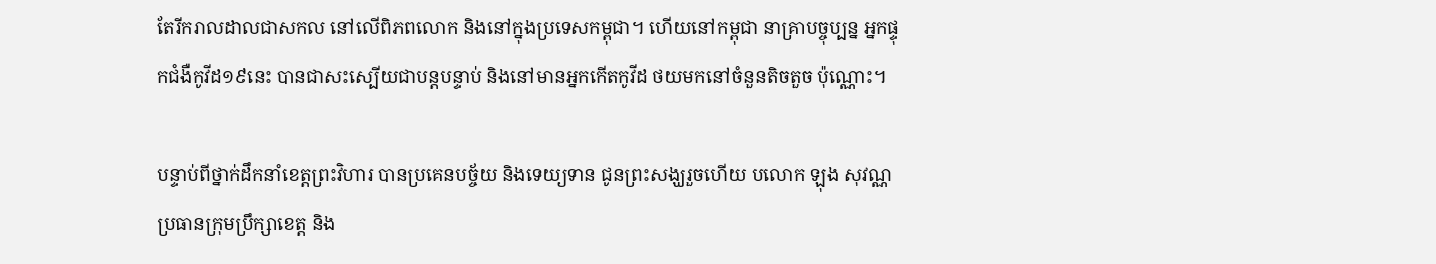តែរីករាលដាលជាសកល នៅលើពិភពលោក និងនៅក្នុងប្រទេសកម្ពុជា។ ហើយនៅកម្ពុជា នាគ្រាបច្ចុប្បន្ន អ្នកផ្ទុកជំងឺកូវីដ១៩នេះ បានជាសះស្បើយជាបន្តបន្ទាប់ និងនៅមានអ្នកកើតកូវីដ ថយមកនៅចំនួនតិចតួច ប៉ុណ្ណោះ។

បន្ទាប់ពីថ្នាក់ដឹកនាំខេត្តព្រះវិហារ បានប្រគេនបច្ច័យ និងទេយ្យទាន ជូនព្រះសង្ឃរួចហើយ បលោក ឡុង សុវណ្ណ ប្រធានក្រុមប្រឹក្សាខេត្ត និង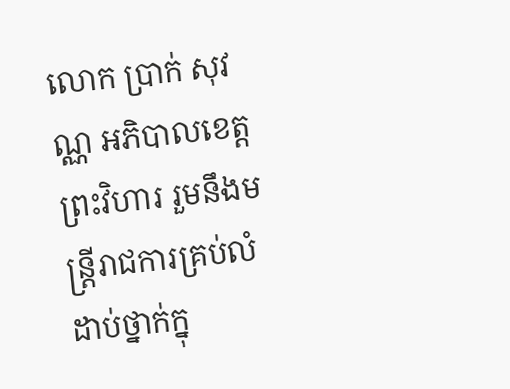លោក ប្រាក់ សុវណ្ណ អភិបាលខេត្តព្រះវិហារ រួមនឹងមន្ត្រីរាជការគ្រប់លំដាប់ថ្នាក់ក្នុ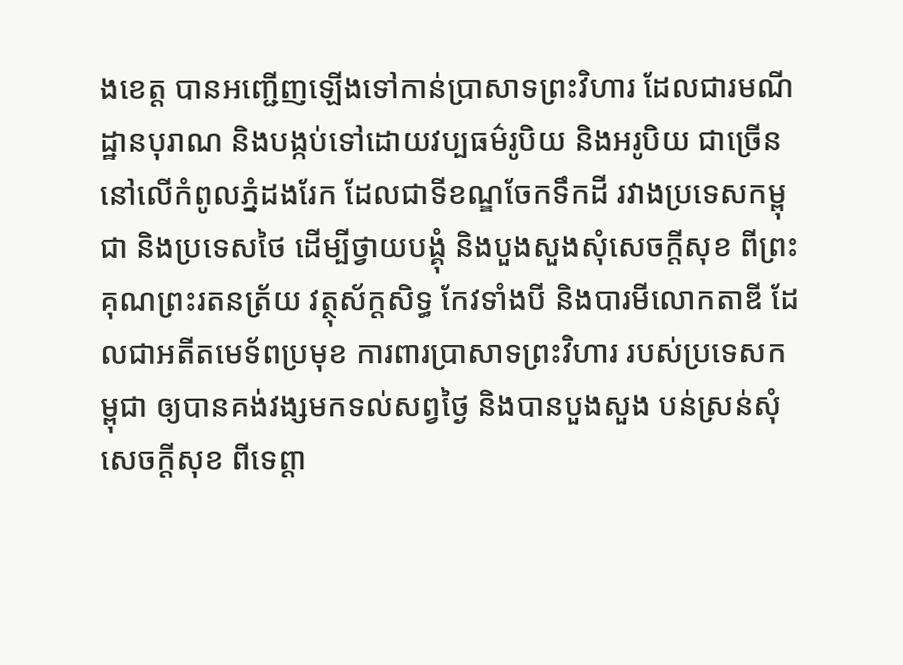ងខេត្ត បានអញ្ជើញឡើងទៅកាន់ប្រាសាទព្រះវិហារ ដែលជារមណីដ្ឋានបុរាណ និងបង្កប់ទៅដោយវប្បធម៌រូបិយ និងអរូបិយ ជាច្រើន នៅលើកំពូលភ្នំដងរែក ដែលជាទីខណ្ឌចែកទឹកដី រវាងប្រទេសកម្ពុជា និងប្រទេសថៃ ដើម្បីថ្វាយបង្គុំ និងបួងសួងសុំសេចក្តីសុខ ពីព្រះគុណព្រះរតនត្រ័យ វត្ថុស័ក្តសិទ្ធ កែវទាំងបី និងបារមីលោកតាឌី ដែលជាអតីតមេទ័ពប្រមុខ ការពារប្រាសាទព្រះវិហារ របស់ប្រទេសកម្ពុជា ឲ្យបានគង់វង្សមកទល់សព្វថ្ងៃ និងបានបួងសួង បន់ស្រន់សុំសេចក្តីសុខ ពីទេព្តា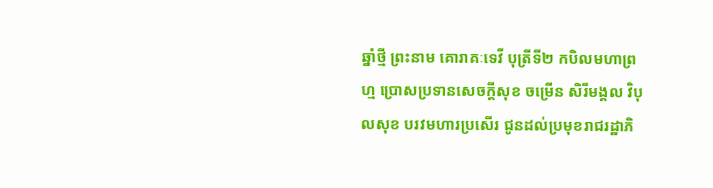ឆ្នាំថ្មី ព្រះនាម គោរាគៈទេវី បុត្រីទី២ កបិលមហាព្រហ្ម ប្រោសប្រទានសេចក្តីសុខ ចម្រើន សិរីមង្គល វិបុលសុខ បរវមហារប្រសើរ ជូនដល់ប្រមុខរាជរដ្ឋាភិ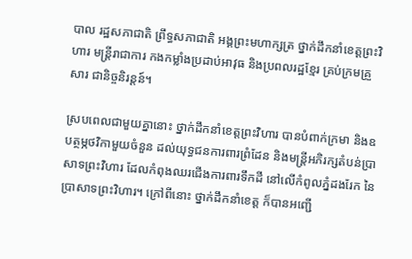បាល រដ្ឋសភាជាតិ ព្រឹទ្ធសភាជាតិ អង្គព្រះមហាក្សត្រ ថ្នាក់ដឹកនាំខេត្តព្រះវិហារ មន្ត្រីរាជាការ កងកម្លាំងប្រដាប់អាវុធ និងប្រពលរដ្ឋខ្មែរ គ្រប់ក្រមគ្រួសារ ជានិច្ចនិរន្តន៍។

ស្របពេលជាមួយគ្នានោះ ថ្នាក់ដឹកនាំខេត្តព្រះវិហារ បានបំពាក់ក្រមា និងឧបត្ថម្ភថវិកាមួយចំនួន ដល់យុទ្ធជនការពារព្រំដែន និងមន្ត្រីអភិរក្សតំបន់ប្រាសាទព្រះវិហារ ដែលកំពុងឈរជើងការពារទឹកដី នៅលើកំពូលភ្នំដងរែក នៃប្រាសាទព្រះវិហារ។ ក្រៅពីនោះ ថ្នាក់ដឹកនាំខេត្ត ក៏បានអញ្ជើ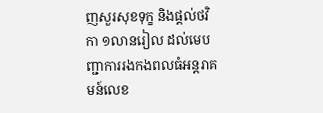ញសួរសុខទុក្ខ និងផ្តល់ថវិកា ១លានរៀល ដល់មេបញ្ជាការរងកងពលធំអន្តរាគមន៍លេខ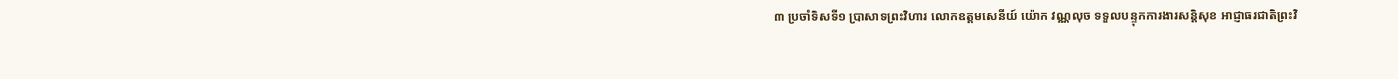៣ ប្រចាំទិសទី១ ប្រាសាទព្រះវិហារ លោកឧត្តមសេនីយ៍ យ៉ោក វណ្ណលុច ទទួលបន្ទុកការងារសន្តិសុខ អាជ្ញាធរជាតិព្រះវិ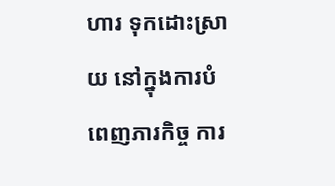ហារ ទុកដោះស្រាយ នៅក្នុងការបំពេញភារកិច្ច ការ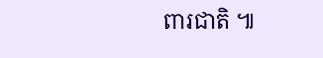ពារជាតិ ៕